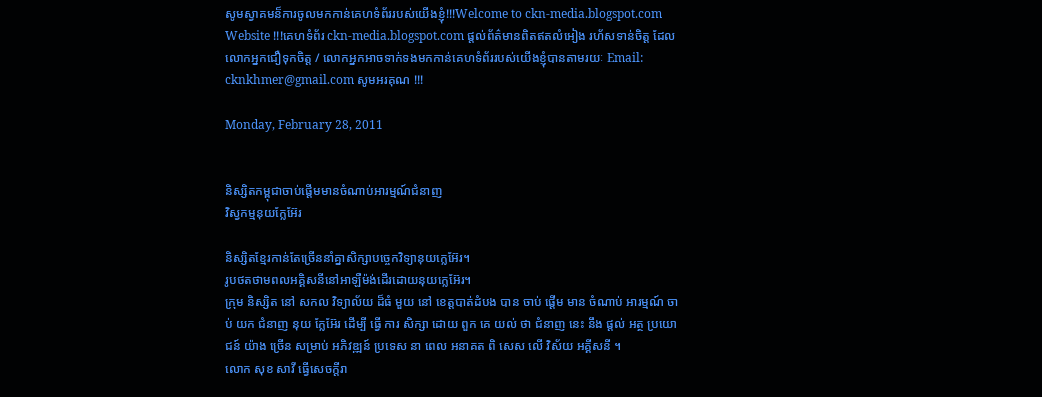សូមស្វាគមន៏ការចូលមកកាន់គេហទំព័ររបស់យើងខ្ញុំ!!!Welcome to ckn-media.blogspot.com Website !!!គេហទំព័រ ckn-media.blogspot.com ផ្តល់ព័ត៌មានពិតឥតលំអៀង រហ័សទាន់ចិត្ត ដែលលោកអ្នកជឿទុកចិត្ត / លោកអ្នកអាចទាក់ទងមកកាន់គេហទំព័ររបស់យើងខ្ញុំបានតាមរយៈ Email: cknkhmer@gmail.com សូមអរគុណ !!!

Monday, February 28, 2011


និស្សិតកម្ពុជាចាប់ផ្តើមមានចំណាប់អារម្មណ៍ជំនាញ
វិស្វកម្មនុយក្លែអ៊ែរ

និស្សិតខ្មែរកាន់តែច្រើននាំគ្នាសិក្សាបច្ចេកវិទ្យានុយក្លេអ៊ែរ។
រូបថតថាមពលអគ្គិសនីនៅអាឡឺម៉ង់ដើរដោយនុយក្លេអ៊ែរ។
ក្រុម និស្សិត នៅ សកល វិទ្យាល័យ ដ៏ធំ មួយ នៅ ខេត្តបាត់ដំបង បាន ចាប់ ផ្តើម មាន ចំណាប់ អារម្មណ៍ ចាប់ យក ជំនាញ នុយ ក្លែអ៊ែរ ដើម្បី ធ្វើ ការ សិក្សា ដោយ ពួក គេ យល់ ថា ជំនាញ នេះ នឹង ផ្តល់ អត្ថ ប្រយោជន៍ យ៉ាង ច្រើន សម្រាប់ អភិវឌ្ឍន៍ ប្រទេស នា ពេល អនាគត ពិ សេស លើ វិស័យ អគ្គីសនី ។
លោក សុខ សាវី ធ្វើសេចក្តីរា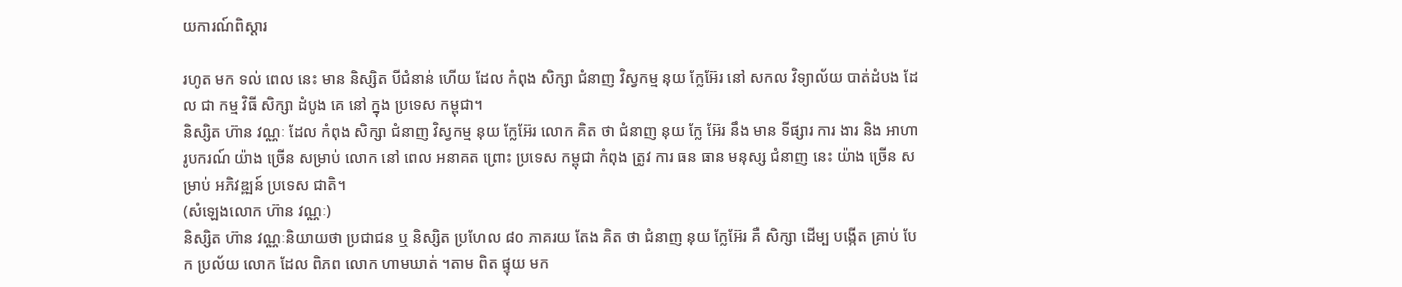យការណ៍ពិស្តារ

រហូត មក ទល់ ពេល នេះ មាន និស្សិត បីជំនាន់ ហើយ ដែល កំពុង សិក្សា ជំនាញ វិស្វកម្ម នុយ ក្លែអ៊ែរ នៅ សកល វិទ្យាល័យ បាត់ដំបង ដែល ជា កម្ម វិធី សិក្សា ដំបូង គេ នៅ ក្នុង ប្រទេស កម្ពុជា។
និស្សិត ហ៊ាន វណ្ណៈ ដែល កំពុង សិក្សា ជំនាញ វិស្វកម្ម នុយ ក្លែអ៊ែរ លោក គិត ថា ជំនាញ នុយ ក្លែ អ៊ែរ នឹង មាន ទីផ្សារ ការ ងារ និង អាហា រូបករណ៍ យ៉ាង ច្រើន សម្រាប់ លោក នៅ ពេល អនាគត ព្រោះ ប្រទេស កម្ពុជា កំពុង ត្រូវ ការ ធន ធាន មនុស្ស ជំនាញ នេះ យ៉ាង ច្រើន សម្រាប់ អភិវឌ្ឍន៍ ប្រទេស ជាតិ។
(សំឡេងលោក ហ៊ាន វណ្ណៈ)
និស្សិត ហ៊ាន វណ្ណៈនិយាយថា ប្រជាជន ឬ និស្សិត ប្រហែល ៨០ ភាគរយ តែង គិត ថា ជំនាញ នុយ ក្លែអ៊ែរ គឺ សិក្សា ដើម្ប បង្កើត គ្រាប់ បែក ប្រល័យ លោក ដែល ពិភព លោក ហាមឃាត់ ។តាម ពិត ផ្ទុយ មក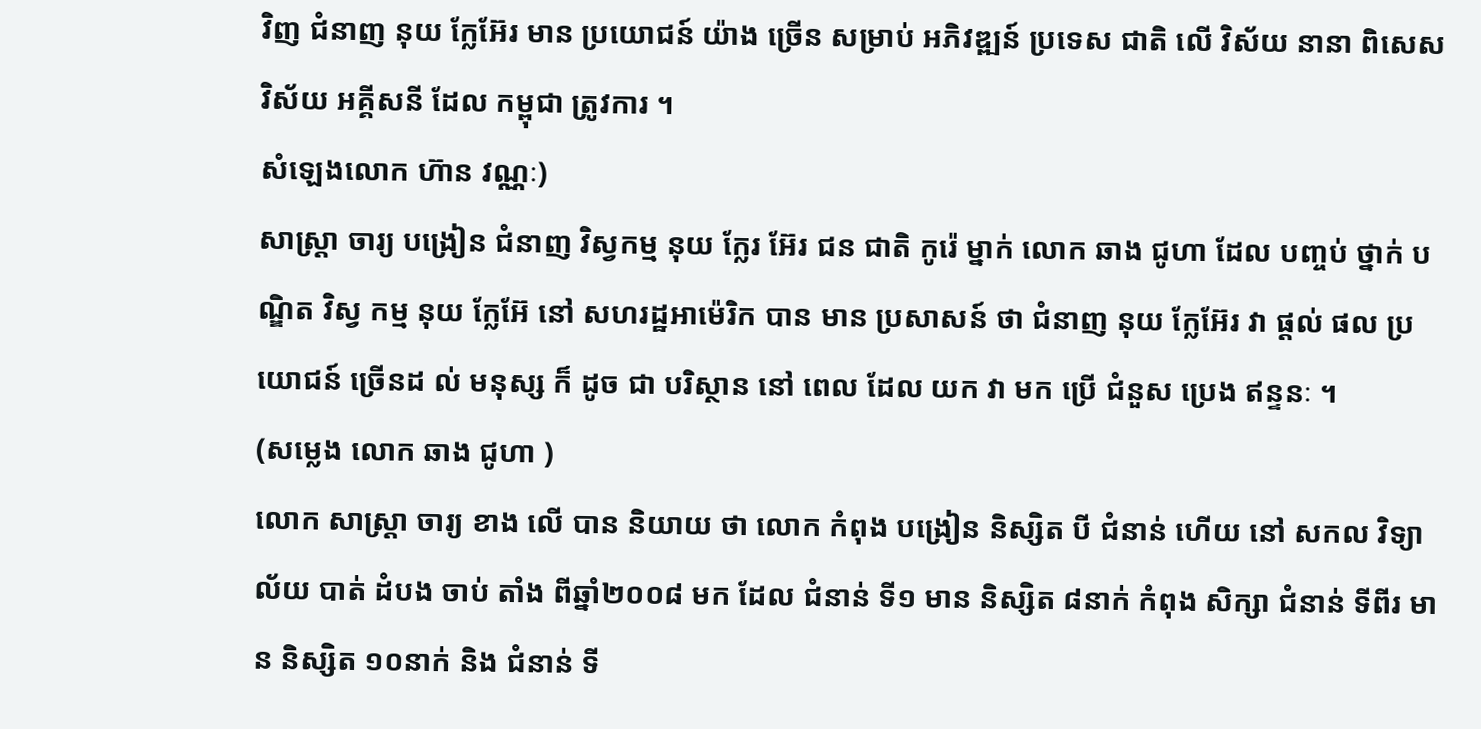វិញ ជំនាញ នុយ ក្លែអ៊ែរ មាន ប្រយោជន៍ យ៉ាង ច្រើន សម្រាប់ អភិវឌ្ឍន៍ ប្រទេស ជាតិ លើ វិស័យ នានា ពិសេស វិស័យ អគ្គីសនី ដែល កម្ពុជា ត្រូវការ ។
សំឡេងលោក ហ៊ាន វណ្ណៈ)
សាស្រ្តា ចារ្យ បង្រៀន ជំនាញ វិស្វកម្ម នុយ ក្លែរ អ៊ែរ ជន ជាតិ កូរ៉េ ម្នាក់ លោក ឆាង ជូហា ដែល បញ្ចប់ ថ្នាក់ បណ្ឌិត វិស្វ កម្ម នុយ ក្លែអ៊ែ នៅ សហរដ្ឋអាម៉េរិក បាន មាន ប្រសាសន៍ ថា ជំនាញ នុយ ក្លែអ៊ែរ វា ផ្តល់ ផល ប្រយោជន៍ ច្រើនដ ល់ មនុស្ស ក៏ ដូច ជា បរិស្ថាន នៅ ពេល ដែល យក វា មក ប្រើ ជំនួស ប្រេង ឥន្ទនៈ ។
(សម្លេង លោក ឆាង ជូហា )
លោក សាស្រ្តា ចារ្យ ខាង លើ បាន និយាយ ថា លោក កំពុង បង្រៀន និស្សិត បី ជំនាន់ ហើយ នៅ សកល វិទ្យាល័យ បាត់ ដំបង ចាប់ តាំង ពីឆ្នាំ២០០៨ មក ដែល ជំនាន់ ទី១ មាន និស្សិត ៨នាក់ កំពុង សិក្សា ជំនាន់ ទីពីរ មាន និស្សិត ១០នាក់ និង ជំនាន់ ទី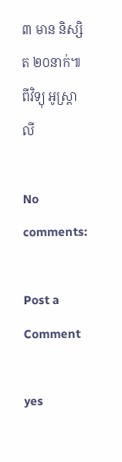៣ មាន និស្សិត ២០នាក់៕ ពីវិទ្យុ អូស្រ្តាលី

No comments:

Post a Comment

yes